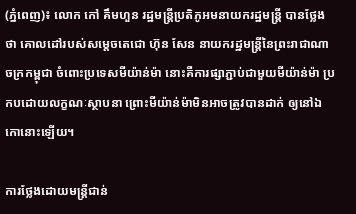(ភ្នំពេញ)៖ លោក កៅ គឹមហួន រដ្ឋមន្ត្រីប្រតិភូអមនាយករដ្ឋមន្ត្រី បានថ្លែងថា គោលដៅរបស់សម្តេចតេជោ ហ៊ុន សែន នាយករដ្ឋមន្ត្រីនៃព្រះរាជាណាចក្រកម្ពុជា ចំពោះប្រទេសមីយ៉ាន់ម៉ា នោះគឺការផ្សាភ្ជាប់ជាមួយមីយ៉ាន់ម៉ា ប្រកបដោយលក្ខណៈស្ថាបនា ព្រោះមីយ៉ាន់ម៉ាមិនអាចត្រូវបានដាក់ ឲ្យនៅឯកោនោះឡើយ។

ការថ្លែងដោយមន្ត្រីជាន់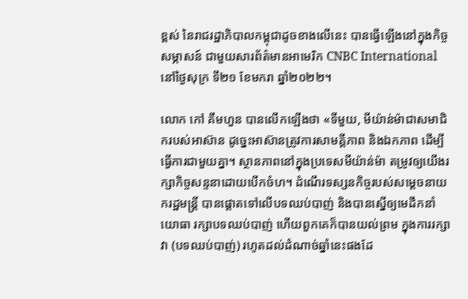ខ្ពស់ នៃរាជរដ្ឋាភិបាលកម្ពុជាដូចខាងលើនេះ បានធ្វើឡើងនៅក្នុងកិច្ចសម្ភាសន៍ ជាមួយសារព័ត៌មានអាមេរិក CNBC International នៅថ្ងៃសុក្រ ទី២១ ខែមករា ឆ្នាំ២០២២។

លោក កៅ គឹមហួន បានលើកឡើងថា «ទីមួយ, មីយ៉ាន់ម៉ាជាសមាជិករបស់អាស៊ាន ដូច្នេះអាស៊ានត្រូវការសាមគ្គីភាព និងឯកភាព ដើម្បីធ្វើការជាមួយគ្នា។ ស្ថានភាពនៅក្នុងប្រទេសមីយ៉ាន់ម៉ា តម្រូវឲ្យយើងរក្សាកិច្ចសន្ទនាដោយបើកចំហ។ ដំណើរទស្សនកិច្ចរបស់សម្តេចនាយករដ្ឋមន្ត្រី បានផ្តោតទៅលើបទឈប់បាញ់ និងបានស្នើឲ្យមេដឹកនាំយោធា រក្សាបទឈប់បាញ់ ហើយពួកគេក៏បានយល់ព្រម ក្នុងការរក្សាវា (បទឈប់បាញ់) រហូតដល់ដំណាច់ឆ្នាំនេះផងដែ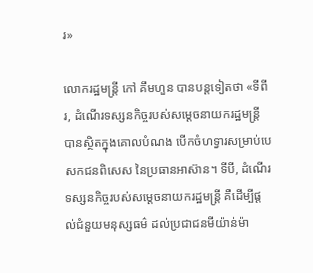រ»

លោករដ្ឋមន្ត្រី កៅ គឹមហួន បានបន្តទៀតថា «ទីពីរ, ដំណើរទស្សនកិច្ចរបស់សម្តេចនាយករដ្ឋមន្ត្រី បានស្ថិតក្នុងគោលបំណង បើកចំហទ្វារសម្រាប់បេសកជនពិសេស នៃប្រធានអាស៊ាន។ ទីបី, ដំណើរទស្សនកិច្ចរបស់សម្តេចនាយករដ្ឋមន្ត្រី គឺដើម្បីផ្តល់ជំនួយមនុស្សធម៌ ដល់ប្រជាជនមីយ៉ាន់ម៉ា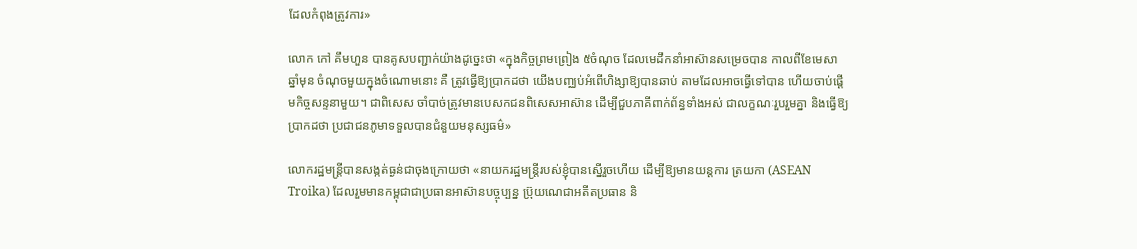ដែលកំពុងត្រូវការ»

លោក កៅ គឹមហួន បានគូសបញ្ជាក់យ៉ាងដូច្នេះថា «ក្នុងកិច្ចព្រមព្រៀង ៥ចំណុច ដែលមេដឹកនាំអាស៊ានសម្រេចបាន កាលពីខែមេសា ឆ្នាំមុន ចំណុចមួយក្នុងចំណោមនោះ គឺ ត្រូវធ្វើឱ្យប្រាកដថា យើងបញ្ឈប់អំពើហិង្សាឱ្យបានឆាប់ តាមដែលអាចធ្វើទៅបាន ហើយចាប់ផ្តើមកិច្ចសន្ទនាមួយ។ ជាពិសេស ចាំបាច់ត្រូវមានបេសកជនពិសេសអាស៊ាន ដើម្បីជួបភាគីពាក់ព័ន្ធទាំងអស់ ជាលក្ខណៈរួបរួមគ្នា និងធ្វើឱ្យប្រាកដថា ប្រជាជនភូមាទទួលបានជំនួយមនុស្សធម៌»

លោករដ្ឋមន្ត្រីបានសង្កត់ធ្ងន់ជាចុងក្រោយថា «នាយករដ្ឋមន្ត្រីរបស់ខ្ញុំបានស្នើរួចហើយ ដើម្បីឱ្យមានយន្តការ ត្រយកា (ASEAN Troika) ដែលរួមមានកម្ពុជាជាប្រធានអាស៊ានបច្ចុប្បន្ន ប្រ៊ុយណេជាអតីតប្រធាន និ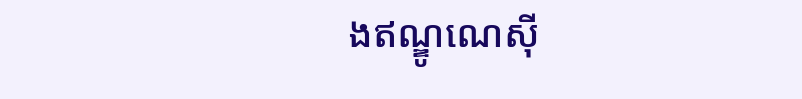ងឥណ្ឌូណេស៊ី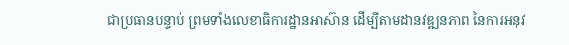ជាប្រធានបន្ទាប់ ព្រមទាំងលេខាធិការដ្ឋានអាស៊ាន ដើម្បីតាមដានវឌ្ឍនភាព នៃការអនុវ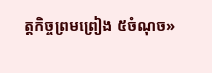ត្តកិច្ចព្រមព្រៀង ៥ចំណុច»